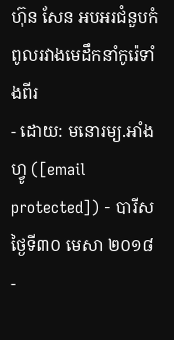ហ៊ុន សែន អបអរជំនួបកំពូលរវាងមេដឹកនាំកូរ៉េទាំងពីរ
- ដោយ: មនោរម្យ.អាំងហ្វូ ([email protected]) - បារីស ថ្ងៃទី៣០ មេសា ២០១៨
-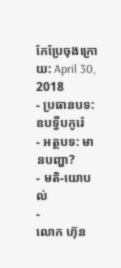កែប្រែចុងក្រោយ: April 30, 2018
- ប្រធានបទ: ឧបទ្វីបកូរ៉េ
- អត្ថបទ: មានបញ្ហា?
- មតិ-យោបល់
-
លោក ហ៊ុន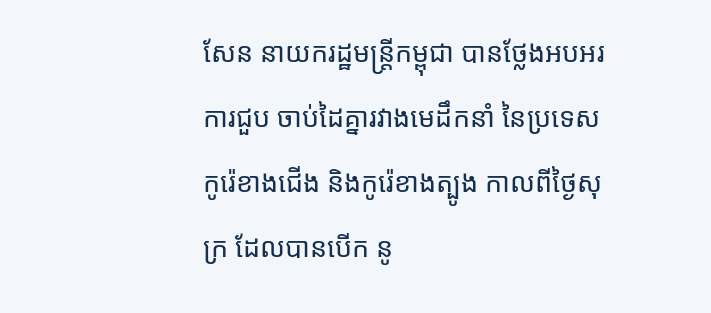សែន នាយករដ្ឋមន្ត្រីកម្ពុជា បានថ្លែងអបអរការជួប ចាប់ដៃគ្នារវាងមេដឹកនាំ នៃប្រទេសកូរ៉េខាងជើង និងកូរ៉េខាងត្បូង កាលពីថ្ងៃសុក្រ ដែលបានបើក នូ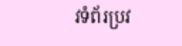វទំព័រប្រវ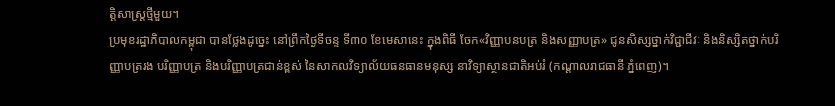ត្តិសាស្ត្រថ្មីមួយ។
ប្រមុខរដ្ឋាភិបាលកម្ពុជា បានថ្លែងដូច្នេះ នៅព្រឹកថ្ងៃទីចន្ទ ទី៣០ ខែមេសានេះ ក្នុងពិធី ចែក«វិញ្ញាបនបត្រ និងសញ្ញាបត្រ» ជូនសិស្សថ្នាក់វិជ្ជាជីវៈ និងនិស្សិតថ្នាក់បរិញ្ញាបត្ររង បរិញ្ញាបត្រ និងបរិញ្ញាបត្រជាន់ខ្ពស់ នៃសាកលវិទ្យាល័យធនធានមនុស្ស នាវិទ្យាស្ថានជាតិអប់រំ (កណ្ដាលរាជធានី ភ្នំពេញ)។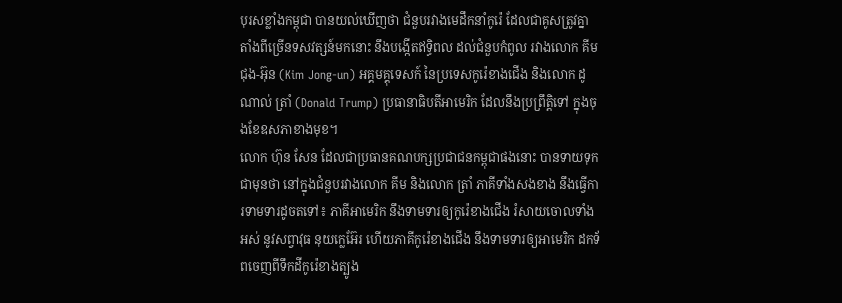បុរសខ្លាំងកម្ពុជា បានយល់ឃើញថា ជំនួបរវាងមេដឹកនាំកូរ៉េ ដែលជាគូសត្រូវគ្នា តាំងពីច្រើនទសវត្សន៍មកនោះ នឹងបង្កើតឥទ្ធិពល ដល់ជំនួបកំពូល រវាងលោក គីម ជុង-អ៊ុន (Kim Jong-un) អគ្គមគ្គុទេសក៍ នៃប្រទេសកូរ៉េខាងជើង និងលោក ដូណាល់ ត្រាំ (Donald Trump) ប្រធានាធិបតីអាមេរិក ដែលនឹងប្រព្រឹត្តិទៅ ក្នុងចុងខែឧសភាខាងមុខ។
លោក ហ៊ុន សែន ដែលជាប្រធានគណបក្សប្រជាជនកម្ពុជាផងនោះ បានទាយទុកជាមុនថា នៅក្នុងជំនួបរវាងលោក គីម និងលោក ត្រាំ ភាគីទាំងសងខាង នឹងធ្វើការទាមទារដូចតទៅ៖ ភាគីអាមេរិក នឹងទាមទារឲ្យកូរ៉េខាងជើង រំសាយចោលទាំងអស់ នូវសព្វាវុធ នុយក្លេអ៊ែរ ហើយភាគីកូរ៉េខាងជើង នឹងទាមទារឲ្យអាមេរិក ដកទ័ពចេញពីទឹកដីកូរ៉េខាងត្បូង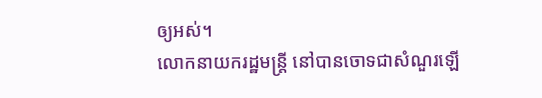ឲ្យអស់។
លោកនាយករដ្ឋមន្ត្រី នៅបានចោទជាសំណួរឡើ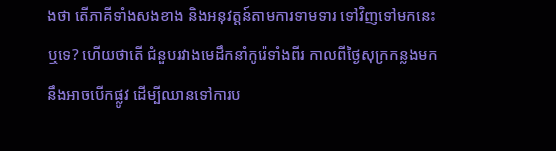ងថា តើភាគីទាំងសងខាង និងអនុវត្តន៍តាមការទាមទារ ទៅវិញទៅមកនេះឬទេ? ហើយថាតើ ជំនួបរវាងមេដឹកនាំកូរ៉េទាំងពីរ កាលពីថ្ងៃសុក្រកន្លងមក នឹងអាចបើកផ្លូវ ដើម្បីឈានទៅការប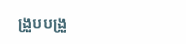ង្រួបបង្រួ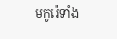មកូរ៉េទាំង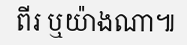ពីរ ឬយ៉ាងណា៕